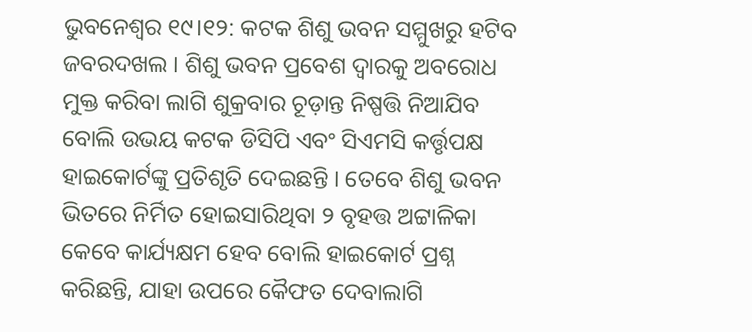ଭୁବନେଶ୍ବର ୧୯।୧୨: କଟକ ଶିଶୁ ଭବନ ସମ୍ମୁଖରୁ ହଟିବ ଜବରଦଖଲ । ଶିଶୁ ଭବନ ପ୍ରବେଶ ଦ୍ୱାରକୁ ଅବରୋଧ ମୁକ୍ତ କରିବା ଲାଗି ଶୁକ୍ରବାର ଚୂଡ଼ାନ୍ତ ନିଷ୍ପତ୍ତି ନିଆଯିବ ବୋଲି ଉଭୟ କଟକ ଡିସିପି ଏବଂ ସିଏମସି କର୍ତ୍ତୃପକ୍ଷ ହାଇକୋର୍ଟଙ୍କୁ ପ୍ରତିଶୃତି ଦେଇଛନ୍ତି । ତେବେ ଶିଶୁ ଭବନ ଭିତରେ ନିର୍ମିତ ହୋଇସାରିଥିବା ୨ ବୃହତ୍ତ ଅଟ୍ଟାଳିକା କେବେ କାର୍ଯ୍ୟକ୍ଷମ ହେବ ବୋଲି ହାଇକୋର୍ଟ ପ୍ରଶ୍ନ କରିଛନ୍ତି, ଯାହା ଉପରେ କୈଫତ ଦେବାଲାଗି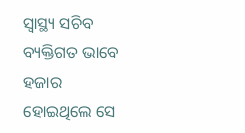ସ୍ୱାସ୍ଥ୍ୟ ସଚିବ ବ୍ୟକ୍ତିଗତ ଭାବେ ହଜାର ହୋଇଥିଲେ ସେ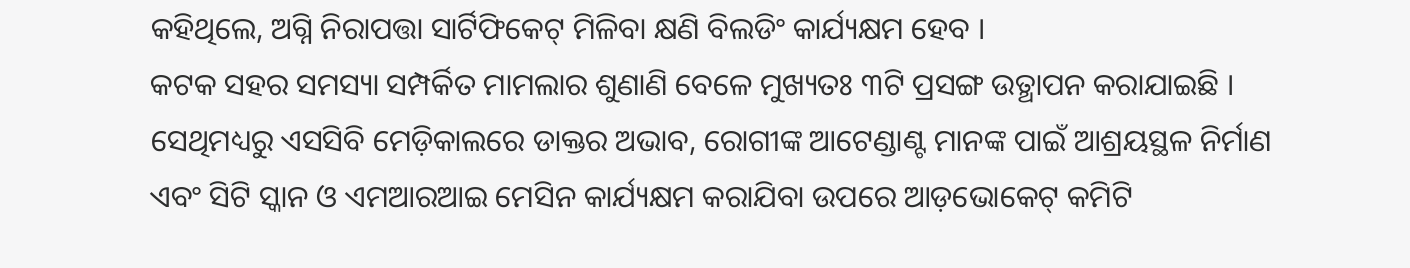କହିଥିଲେ, ଅଗ୍ନି ନିରାପତ୍ତା ସାର୍ଟିଫିକେଟ୍ ମିଳିବା କ୍ଷଣି ବିଲଡିଂ କାର୍ଯ୍ୟକ୍ଷମ ହେବ ।
କଟକ ସହର ସମସ୍ୟା ସମ୍ପର୍କିତ ମାମଲାର ଶୁଣାଣି ବେଳେ ମୁଖ୍ୟତଃ ୩ଟି ପ୍ରସଙ୍ଗ ଉତ୍ଥାପନ କରାଯାଇଛି । ସେଥିମଧ୍ୟରୁ ଏସସିବି ମେଡ଼ିକାଲରେ ଡାକ୍ତର ଅଭାବ, ରୋଗୀଙ୍କ ଆଟେଣ୍ଡାଣ୍ଟ ମାନଙ୍କ ପାଇଁ ଆଶ୍ରୟସ୍ଥଳ ନିର୍ମାଣ ଏବଂ ସିଟି ସ୍କାନ ଓ ଏମଆରଆଇ ମେସିନ କାର୍ଯ୍ୟକ୍ଷମ କରାଯିବା ଉପରେ ଆଡ଼ଭୋକେଟ୍ କମିଟି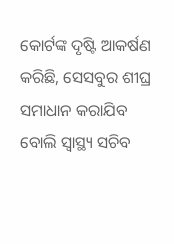କୋର୍ଟଙ୍କ ଦୃଷ୍ଟି ଆକର୍ଷଣ କରିଛି, ସେସବୁର ଶୀଘ୍ର ସମାଧାନ କରାଯିବ ବୋଲି ସ୍ୱାସ୍ଥ୍ୟ ସଚିବ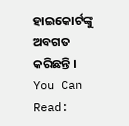ହାଇକୋର୍ଟଙ୍କୁ ଅବଗତ କରିଛନ୍ତି ।
You Can Read: